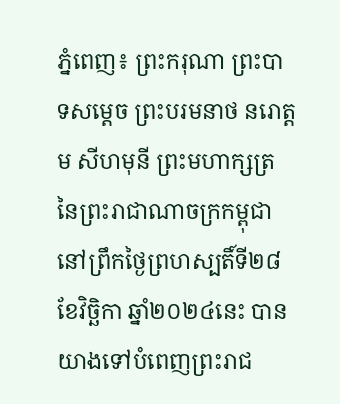ភ្នំពេញ៖ ព្រះករុណា ព្រះបាទសម្តេច ព្រះបរមនាថ នរោត្តម សីហមុនី ព្រះមហាក្សត្រ នៃព្រះរាជាណាចក្រកម្ពុជា នៅព្រឹកថ្ងៃព្រហស្បតិ៍ទី២៨ ខែវិច្ឆិកា ឆ្នាំ២០២៤នេះ បានយាងទៅបំពេញព្រះរាជ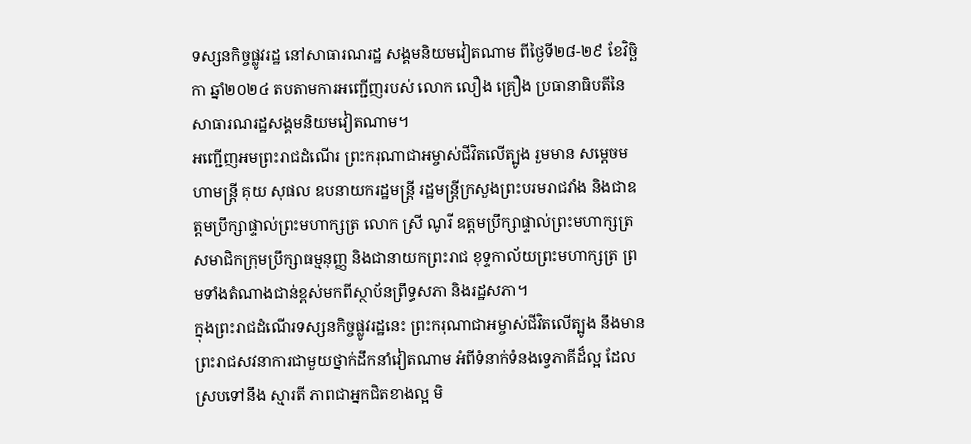ទស្សនកិច្ចផ្លូវរដ្ឋ នៅសាធារណរដ្ឋ សង្គមនិយមវៀតណាម ពីថ្ងៃទី២៨-២៩ ខែវិច្ឆិកា ឆ្នាំ២០២៤ តបតាមការអញ្ជើញរបស់ លោក លឿង គ្រឿង ប្រធានាធិបតីនៃសាធារណរដ្ឋសង្គមនិយមវៀតណាម។
អញ្ជើញអមព្រះរាជដំណើរ ព្រះករុណាជាអម្ចាស់ជីវិតលើត្បូង រួមមាន សម្តេចមហាមន្ត្រី គុយ សុផល ឧបនាយករដ្ឋមន្ត្រី រដ្ឋមន្ត្រីក្រសួងព្រះបរមរាជវាំង និងជាឧត្តមប្រឹក្សាផ្ទាល់ព្រះមហាក្សត្រ លោក ស្រី ណូរី ឧត្តមប្រឹក្សាផ្ទាល់ព្រះមហាក្សត្រ សមាជិកក្រុមប្រឹក្សាធម្មនុញ្ញ និងជានាយកព្រះរាជ ខុទ្ទកាល័យព្រះមហាក្សត្រ ព្រមទាំងតំណាងជាន់ខ្ពស់មកពីស្ថាប័នព្រឹទ្ធសភា និងរដ្ឋសភា។
ក្នុងព្រះរាជដំណើរទស្សនកិច្ចផ្លូវរដ្ឋនេះ ព្រះករុណាជាអម្ចាស់ជីវិតលើត្បូង នឹងមាន ព្រះរាជសវនាការជាមួយថ្នាក់ដឹកនាំវៀតណាម អំពីទំនាក់ទំនងទ្វេភាគីដ៏ល្អ ដែលស្របទៅនឹង ស្មារតី ភាពជាអ្នកជិតខាងល្អ មិ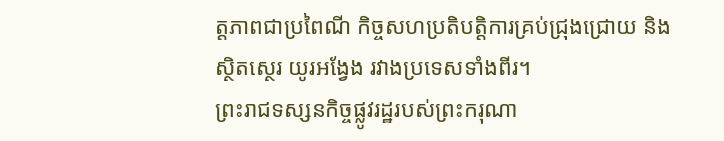ត្តភាពជាប្រពៃណី កិច្ចសហប្រតិបត្តិការគ្រប់ជ្រុងជ្រោយ និងស្ថិតស្ថេរ យូរអង្វែង រវាងប្រទេសទាំងពីរ។
ព្រះរាជទស្សនកិច្ចផ្លូវរដ្ឋរបស់ព្រះករុណា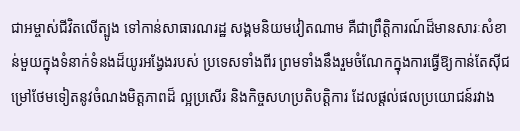ជាអម្ចាស់ជីវិតលើត្បូង ទៅកាន់សាធារណរដ្ឋ សង្គមនិយមវៀតណាម គឺជាព្រឹត្តិការណ៍ដ៏មានសារៈសំខាន់មួយក្នុងទំនាក់ទំនងដ៏យូរអង្វែងរបស់ ប្រទេសទាំងពីរ ព្រមទាំងនឹងរួមចំណែកក្នុងការធ្វើឱ្យកាន់តែស៊ីជម្រៅថែមទៀតនូវចំណងមិត្តភាពដ៏ ល្អប្រសើរ និងកិច្ចសហប្រតិបត្តិការ ដែលផ្តល់ផលប្រយោជន៍រវាង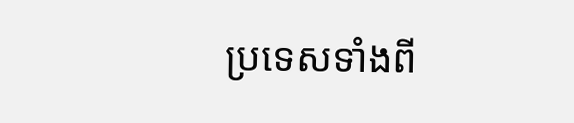ប្រទេសទាំងពី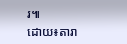រ៕
ដោយ៖តារា